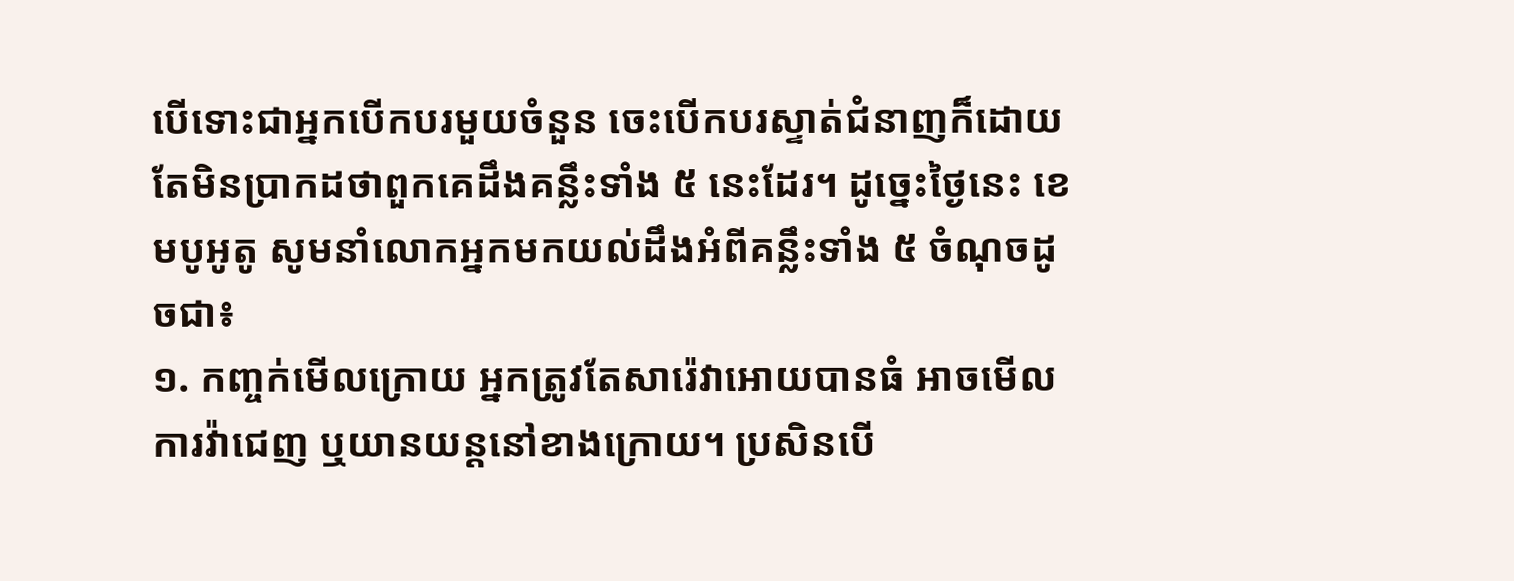បើទោះជាអ្នកបើកបរមួយចំនួន ចេះបើកបរស្ទាត់ជំនាញក៏ដោយ តែមិនប្រាកដថាពួកគេដឹងគន្លឹះទាំង ៥ នេះដែរ។ ដូច្នេះថ្ងៃនេះ ខេមបូអូតូ សូមនាំលោកអ្នកមកយល់ដឹងអំពីគន្លឹះទាំង ៥ ចំណុចដូចជា៖
១. កញ្ចក់មើលក្រោយ អ្នកត្រូវតែសារ៉េវាអោយបានធំ អាចមើលការវ៉ាជេញ ឬយានយន្តនៅខាងក្រោយ។ ប្រសិនបើ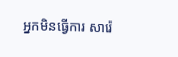អ្នកមិនធ្វើការ សារ៉េ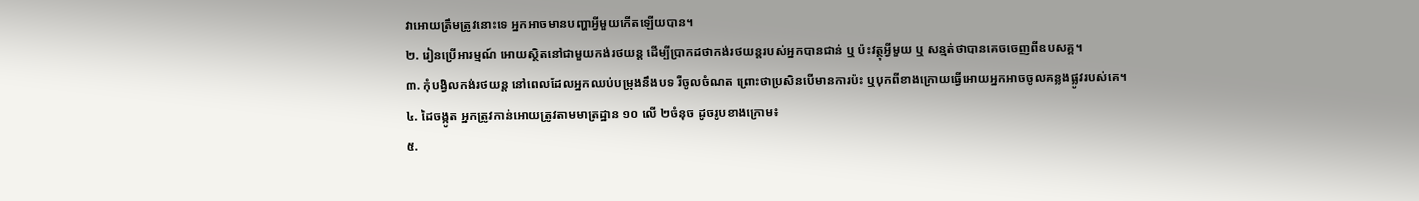វាអោយត្រឹមត្រូវនោះទេ អ្នកអាចមានបញ្ហាអ្វីមួយកើតឡើយបាន។
២. រៀនប្រើអារម្មណ៍ អោយស្ថិតនៅជាមួយកង់រថយន្ត ដើម្បីប្រាកដថាកង់រថយន្តរបស់អ្នកបានជាន់ ឬ ប៉ះវត្ថុអ្វីមួយ ឬ សន្មត់ថាបានគេចចេញពីឧបសគ្គ។
៣. កុំបង្វិលកង់រថយន្ត នៅពេលដែលអ្នកឈប់បម្រុងនឹងបទ រឺចូលចំណត ព្រោះថាប្រសិនបើមានការប៉ះ ឬបុកពីខាងក្រោយធ្វើអោយអ្នកអាចចូលគន្លងផ្លូវរបស់គេ។
៤. ដៃចង្កូត អ្នកត្រូវកាន់អោយត្រូវតាមមាត្រដ្ឋាន ១០ លើ ២ចំនុច ដូចរូបខាងក្រោម៖
៥.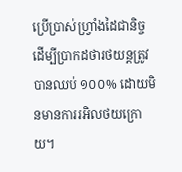ប្រើប្រាស់ហ្វ្រាំងដៃជានិច្ច ដើម្បីប្រាកដថារថយន្តត្រូវបានឈប់ ១០០% ដោយមិនមានការរអិលថយក្រោយ។